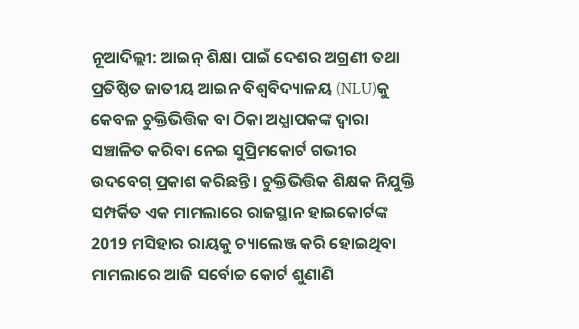ନୂଆଦିଲ୍ଲୀ: ଆଇନ୍ ଶିକ୍ଷା ପାଇଁ ଦେଶର ଅଗ୍ରଣୀ ତଥା ପ୍ରତିଷ୍ଠିତ ଜାତୀୟ ଆଇନ ବିଶ୍ୱବିଦ୍ୟାଳୟ (NLU)କୁ କେବଳ ଚୁକ୍ତିଭିତ୍ତିକ ବା ଠିକା ଅଧ୍ଯାପକଙ୍କ ଦ୍ବାରା ସଞ୍ଚାଳିତ କରିବା ନେଇ ସୁପ୍ରିମକୋର୍ଟ ଗଭୀର ଉଦବେଗ୍ ପ୍ରକାଶ କରିଛନ୍ତି । ଚୁକ୍ତିଭିତ୍ତିକ ଶିକ୍ଷକ ନିଯୁକ୍ତି ସମ୍ପର୍କିତ ଏକ ମାମଲାରେ ରାଜସ୍ଥାନ ହାଇକୋର୍ଟଙ୍କ 2019 ମସିହାର ରାୟକୁ ଚ୍ୟାଲେଞ୍ଜ କରି ହୋଇଥିବା ମାମଲାରେ ଆଜି ସର୍ବୋଚ୍ଚ କୋର୍ଟ ଶୁଣାଣି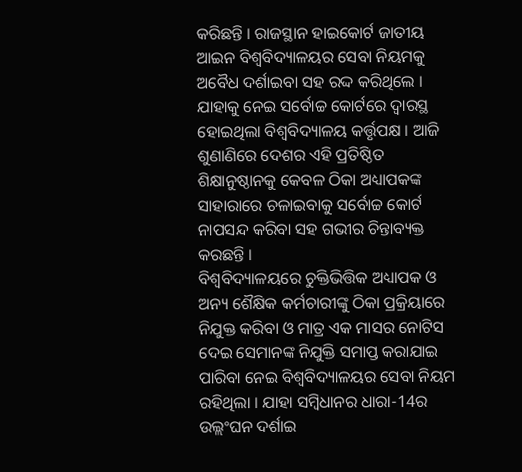କରିଛନ୍ତି । ରାଜସ୍ଥାନ ହାଇକୋର୍ଟ ଜାତୀୟ ଆଇନ ବିଶ୍ୱବିଦ୍ୟାଳୟର ସେବା ନିୟମକୁ ଅବୈଧ ଦର୍ଶାଇବା ସହ ରଦ୍ଦ କରିଥିଲେ । ଯାହାକୁ ନେଇ ସର୍ବୋଚ୍ଚ କୋର୍ଟରେ ଦ୍ବାରସ୍ଥ ହୋଇଥିଲା ବିଶ୍ବବିଦ୍ୟାଳୟ କର୍ତ୍ତୃପକ୍ଷ । ଆଜି ଶୁଣାଣିରେ ଦେଶର ଏହି ପ୍ରତିଷ୍ଠିତ ଶିକ୍ଷାନୁଷ୍ଠାନକୁ କେବଳ ଠିକା ଅଧ୍ୟାପକଙ୍କ ସାହାରାରେ ଚଳାଇବାକୁ ସର୍ବୋଚ୍ଚ କୋର୍ଟ ନାପସନ୍ଦ କରିବା ସହ ଗଭୀର ଚିନ୍ତାବ୍ୟକ୍ତ କରଛନ୍ତି ।
ବିଶ୍ବବିଦ୍ୟାଳୟରେ ଚୁକ୍ତିଭିତ୍ତିକ ଅଧ୍ୟାପକ ଓ ଅନ୍ୟ ଶୈକ୍ଷିକ କର୍ମଚାରୀଙ୍କୁ ଠିକା ପ୍ରକ୍ରିୟାରେ ନିଯୁକ୍ତ କରିବା ଓ ମାତ୍ର ଏକ ମାସର ନୋଟିସ ଦେଇ ସେମାନଙ୍କ ନିଯୁକ୍ତି ସମାପ୍ତ କରାଯାଇ ପାରିବା ନେଇ ବିଶ୍ବବିଦ୍ୟାଳୟର ସେବା ନିୟମ ରହିଥିଲା । ଯାହା ସମ୍ବିଧାନର ଧାରା-14ର ଉଲ୍ଲଂଘନ ଦର୍ଶାଇ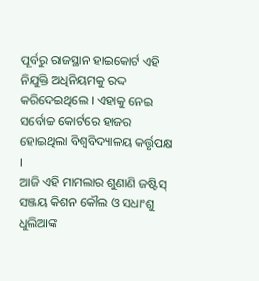ପୂର୍ବରୁ ରାଜସ୍ଥାନ ହାଇକୋର୍ଟ ଏହି ନିଯୁକ୍ତି ଅଧିନିୟମକୁ ରଦ୍ଦ କରିଦେଇଥିଲେ । ଏହାକୁ ନେଇ ସର୍ବୋଚ୍ଚ କୋର୍ଟରେ ହାଜର ହୋଇଥିଲା ବିଶ୍ବବିଦ୍ୟାଳୟ କର୍ତ୍ତୃପକ୍ଷ ।
ଆଜି ଏହି ମାମଲାର ଶୁଣାଣି ଜଷ୍ଟିସ୍ ସଞ୍ଜୟ କିଶନ କୌଲ ଓ ସଧାଂଶୁ ଧୁଲିଆଙ୍କ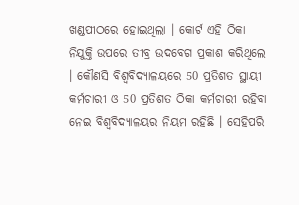ଖଣ୍ଡପୀଠରେ ହୋଇଥିଲା । କୋର୍ଟ ଏହି ଠିକା ନିଯୁକ୍ତି ଉପରେ ତୀବ୍ର ଉଦବେଗ ପ୍ରକାଶ କରିଥିଲେ । କୌଣସି ବିଶ୍ବବିଦ୍ୟାଳୟରେ 50 ପ୍ରତିଶତ ସ୍ଥାୟୀ କର୍ମଚାରୀ ଓ 50 ପ୍ରତିଶତ ଠିକା କର୍ମଚାରୀ ରହିବା ନେଇ ବିଶ୍ବବିଦ୍ୟାଳୟର ନିୟମ ରହିଛି । ସେହିପରି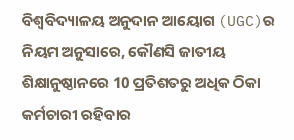ବିଶ୍ବବିଦ୍ୟାଳୟ ଅନୁଦାନ ଆୟୋଗ (UGC)ର ନିୟମ ଅନୁସାରେ, କୌଣସି ଜାତୀୟ ଶିକ୍ଷାନୁଷ୍ଠାନରେ 10 ପ୍ରତିଶତରୁ ଅଧିକ ଠିକା କର୍ମଚାରୀ ରହିବାର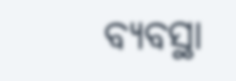ବ୍ୟବସ୍ଥା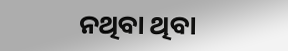ନଥିବା ଥିବା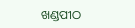ଖଣ୍ଡପୀଠ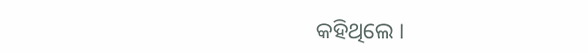କହିଥିଲେ ।